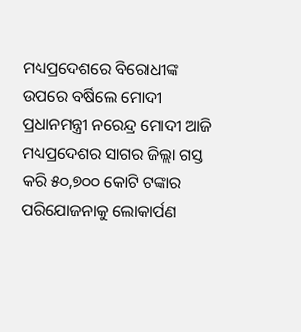ମଧ୍ୟପ୍ରଦେଶରେ ବିରୋଧୀଙ୍କ ଉପରେ ବର୍ଷିଲେ ମୋଦୀ
ପ୍ରଧାନମନ୍ତ୍ରୀ ନରେନ୍ଦ୍ର ମୋଦୀ ଆଜି ମଧ୍ୟପ୍ରଦେଶର ସାଗର ଜିଲ୍ଲା ଗସ୍ତ କରି ୫୦,୭୦୦ କୋଟି ଟଙ୍କାର ପରିଯୋଜନାକୁ ଲୋକାର୍ପଣ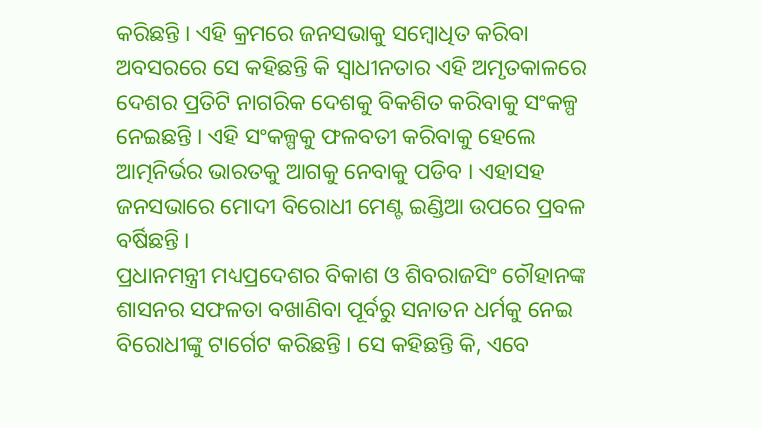କରିଛନ୍ତି । ଏହି କ୍ରମରେ ଜନସଭାକୁ ସମ୍ବୋଧିତ କରିବା ଅବସରରେ ସେ କହିଛନ୍ତି କି ସ୍ୱାଧୀନତାର ଏହି ଅମୃତକାଳରେ ଦେଶର ପ୍ରତିଟି ନାଗରିକ ଦେଶକୁ ବିକଶିତ କରିବାକୁ ସଂକଳ୍ପ ନେଇଛନ୍ତି । ଏହି ସଂକଳ୍ପକୁ ଫଳବତୀ କରିବାକୁ ହେଲେ ଆତ୍ମନିର୍ଭର ଭାରତକୁ ଆଗକୁ ନେବାକୁ ପଡିବ । ଏହାସହ ଜନସଭାରେ ମୋଦୀ ବିରୋଧୀ ମେଣ୍ଟ ଇଣ୍ଡିଆ ଉପରେ ପ୍ରବଳ ବର୍ଷିଛନ୍ତି ।
ପ୍ରଧାନମନ୍ତ୍ରୀ ମଧ୍ୟପ୍ରଦେଶର ବିକାଶ ଓ ଶିବରାଜସିଂ ଚୌହାନଙ୍କ ଶାସନର ସଫଳତା ବଖାଣିବା ପୂର୍ବରୁ ସନାତନ ଧର୍ମକୁ ନେଇ ବିରୋଧୀଙ୍କୁ ଟାର୍ଗେଟ କରିଛନ୍ତି । ସେ କହିଛନ୍ତି କି, ଏବେ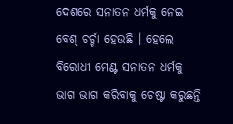ଦେଶରେ ସନାତନ ଧର୍ମକୁ ନେଇ ବେଶ୍ ଚର୍ଚ୍ଚା ହେଉଛି । ହେଲେ ବିରୋଧୀ ମେଣ୍ଟ ସନାତନ ଧର୍ମକୁ ଭାଗ ଭାଗ କରିବାକୁ ଚେଷ୍ଟା କରୁଛନ୍ତି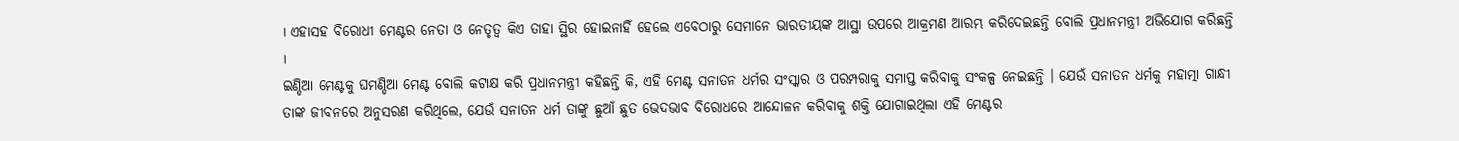। ଏହାସହ ବିରୋଧୀ ମେଣ୍ଟର ନେତା ଓ ନେତୃତ୍ୱ କିଏ ତାହା ସ୍ଥିର ହୋଇନାହିଁ ହେଲେ ଏବେଠାରୁ ସେମାନେ ଭାରତୀୟଙ୍କ ଆସ୍ଥା ଉପରେ ଆକ୍ରମଣ ଆରମ୍ଭ କରିଦେଇଛନ୍ତି ବୋଲି ପ୍ରଧାନମନ୍ତ୍ରୀ ଅଭିଯୋଗ କରିଛନ୍ତି ।
ଇଣ୍ଡିଆ ମେଣ୍ଟକୁ ଘମଣ୍ଡିଆ ମେଣ୍ଟ ବୋଲି କଟାକ୍ଷ କରି ପ୍ରଧାନମନ୍ତ୍ରୀ କହିଛନ୍ତି କି, ଏହି ମେଣ୍ଟ ସନାତନ ଧର୍ମର ସଂସ୍କାର ଓ ପରମ୍ପରାକୁ ସମାପ୍ତ କରିବାକୁ ସଂକଳ୍ପ ନେଇଛନ୍ତି । ଯେଉଁ ସନାତନ ଧର୍ମକୁ ମହାତ୍ମା ଗାନ୍ଧୀ ତାଙ୍କ ଜୀବନରେ ଅନୁସରଣ କରିଥିଲେ, ଯେଉଁ ସନାତନ ଧର୍ମ ତାଙ୍କୁ ଛୁଆଁ ଛୁତ ଭେଦଭାବ ବିରୋଧରେ ଆନ୍ଦୋଳନ କରିବାକୁ ଶକ୍ତି ଯୋଗାଇଥିଲା ଏହି ମେଣ୍ଟର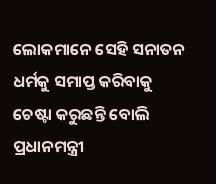ଲୋକମାନେ ସେହି ସନାତନ ଧର୍ମକୁ ସମାପ୍ତ କରିବାକୁ ଚେଷ୍ଟା କରୁଛନ୍ତି ବୋଲି ପ୍ରଧାନମନ୍ତ୍ରୀ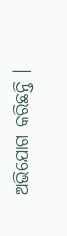ଅଭିଯୋଗ କରିଛନ୍ତି ।